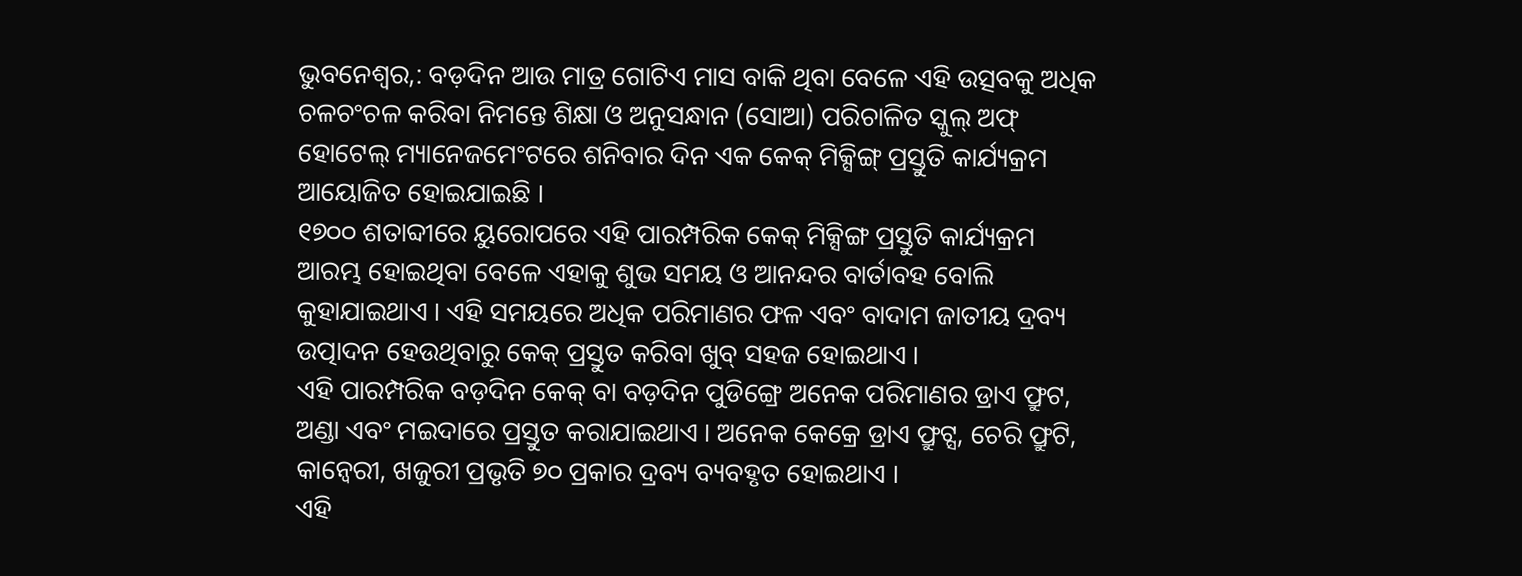ଭୁବନେଶ୍ୱର,: ବଡ଼ଦିନ ଆଉ ମାତ୍ର ଗୋଟିଏ ମାସ ବାକି ଥିବା ବେଳେ ଏହି ଉତ୍ସବକୁ ଅଧିକ ଚଳଚଂଚଳ କରିବା ନିମନ୍ତେ ଶିକ୍ଷା ଓ ଅନୁସନ୍ଧାନ (ସୋଆ) ପରିଚାଳିତ ସ୍କୁଲ୍ ଅଫ୍ ହୋଟେଲ୍ ମ୍ୟାନେଜମେଂଟରେ ଶନିବାର ଦିନ ଏକ କେକ୍ ମିକ୍ସିଙ୍ଗ୍ ପ୍ରସ୍ତୁତି କାର୍ଯ୍ୟକ୍ରମ ଆୟୋଜିତ ହୋଇଯାଇଛି ।
୧୭୦୦ ଶତାବ୍ଦୀରେ ୟୁରୋପରେ ଏହି ପାରମ୍ପରିକ କେକ୍ ମିକ୍ସିଙ୍ଗ ପ୍ରସ୍ତୁତି କାର୍ଯ୍ୟକ୍ରମ ଆରମ୍ଭ ହୋଇଥିବା ବେଳେ ଏହାକୁ ଶୁଭ ସମୟ ଓ ଆନନ୍ଦର ବାର୍ତାବହ ବୋଲି କୁହାଯାଇଥାଏ । ଏହି ସମୟରେ ଅଧିକ ପରିମାଣର ଫଳ ଏବଂ ବାଦାମ ଜାତୀୟ ଦ୍ରବ୍ୟ ଉତ୍ପାଦନ ହେଉଥିବାରୁ କେକ୍ ପ୍ରସ୍ତୁତ କରିବା ଖୁବ୍ ସହଜ ହୋଇଥାଏ ।
ଏହି ପାରମ୍ପରିକ ବଡ଼ଦିନ କେକ୍ ବା ବଡ଼ଦିନ ପୁଡିଙ୍ଗ୍ରେ ଅନେକ ପରିମାଣର ଡ୍ରାଏ ଫ୍ରୁଟ, ଅଣ୍ଡା ଏବଂ ମଇଦାରେ ପ୍ରସ୍ତୁତ କରାଯାଇଥାଏ । ଅନେକ କେକ୍ରେ ଡ୍ରାଏ ଫ୍ରୁଟ୍ସ, ଚେରି ଫ୍ରୁଟି, କାନ୍ବେରୀ, ଖଜୁରୀ ପ୍ରଭୃତି ୭୦ ପ୍ରକାର ଦ୍ରବ୍ୟ ବ୍ୟବହୃତ ହୋଇଥାଏ ।
ଏହି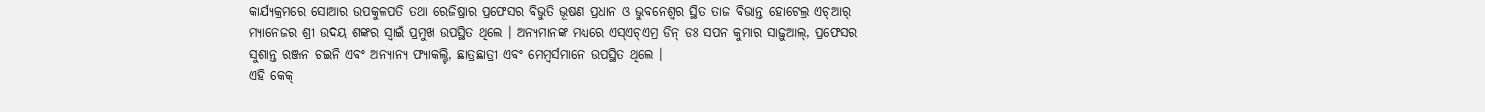କାର୍ଯ୍ୟକ୍ରମରେ ସୋଆର ଉପକୁଳପତି ତଥା ରେଜିଷ୍ରାର ପ୍ରଫେସର ବିଭୁତି ଭୂଷଣ ପ୍ରଧାନ ଓ ଭୁବନେଶ୍ୱର ସ୍ଥିତ ତାଜ ବିଭାନ୍ତ ହୋଟେଲ୍ର ଏଚ୍ଆର୍ ମ୍ୟାନେଜର ଶ୍ରୀ ଉଦୟ ଶଙ୍କର ସ୍ୱାଇଁ ପ୍ରମୁଖ ଉପସ୍ଥିତ ଥିଲେ । ଅନ୍ୟମାନଙ୍କ ମଧ୍ୟରେ ଏସ୍ଏଚ୍ଏମ୍ର ଡିନ୍ ଡଃ ସପନ କୁମାର ସାଢ଼ୁଆଲ୍, ପ୍ରଫେସର ସୁଶାନ୍ତ ରଞ୍ଜନ ଚଇନି ଏବଂ ଅନ୍ୟାନ୍ୟ ଫ୍ୟାକଲ୍ଟି, ଛାତ୍ରଛାତ୍ରୀ ଏବଂ ମେମ୍ବର୍ସମାନେ ଉପସ୍ଥିତ ଥିଲେ ।
ଏହି କେକ୍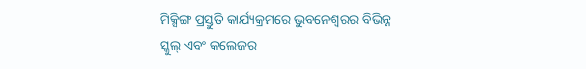ମିକ୍ସିଙ୍ଗ ପ୍ରସ୍ତୁତି କାର୍ଯ୍ୟକ୍ରମରେ ଭୁବନେଶ୍ୱରର ବିଭିନ୍ନ ସ୍କୁଲ୍ ଏବଂ କଲେଜର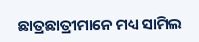ଛାତ୍ରଛାତ୍ରୀମାନେ ମଧ୍ୟ ସାମିଲ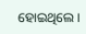ହୋଇଥିଲେ ।